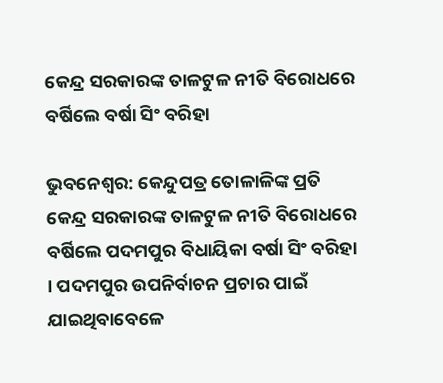କେନ୍ଦ୍ର ସରକାରଙ୍କ ତାଳଟୁଳ ନୀତି ବିରୋଧରେ ବର୍ଷିଲେ ବର୍ଷା ସିଂ ବରିହା

ଭୁବନେଶ୍ବର: କେନ୍ଦୁପତ୍ର ତୋଳାଳିଙ୍କ ପ୍ରତି କେନ୍ଦ୍ର ସରକାରଙ୍କ ତାଳଟୁଳ ନୀତି ବିରୋଧରେ ବର୍ଷିଲେ ପଦମପୁର ବିଧାୟିକା ବର୍ଷା ସିଂ ବରିହା । ପଦମପୁର ଉପନିର୍ବାଚନ ପ୍ରଚାର ପାଇଁ ଯାଇଥିବାବେଳେ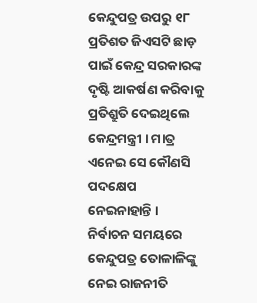କେନ୍ଦୁପତ୍ର ଉପରୁ ୧୮ ପ୍ରତିଶତ ଜିଏସଟି ଛାଡ଼ ପାଇଁ କେନ୍ଦ୍ର ସରକାରଙ୍କ ଦୃଷ୍ଟି ଆକର୍ଷଣ କରିବାକୁ ପ୍ରତିଶ୍ରୁତି ଦେଇଥିଲେ କେନ୍ଦ୍ରମନ୍ତ୍ରୀ । ମାତ୍ର ଏନେଇ ସେ କୌଣସି ପଦକ୍ଷେପ ନେଇନାହାନ୍ତି । ନିର୍ବାଚନ ସମୟରେ କେନ୍ଦୁପତ୍ର ତୋଳାଳିଙ୍କୁ ନେଇ ରାଜନୀତି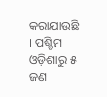କରାଯାଉଛି  । ପଶ୍ଚିମ ଓଡ଼ିଶାରୁ ୫ ଜଣ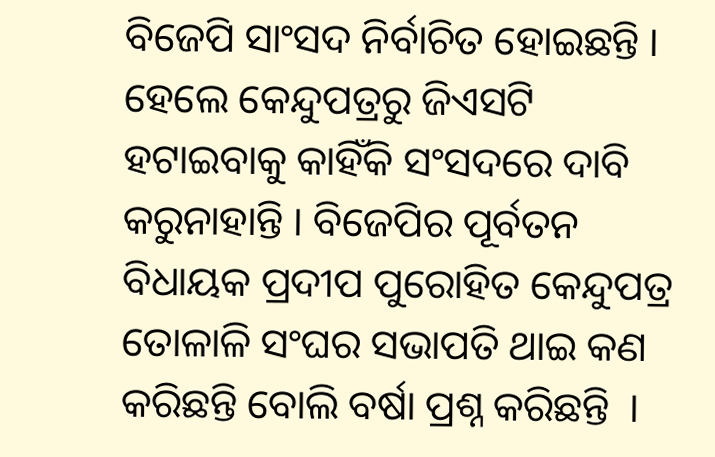ବିଜେପି ସାଂସଦ ନିର୍ବାଚିତ ହୋଇଛନ୍ତି । ହେଲେ କେନ୍ଦୁପତ୍ରରୁ ଜିଏସଟି ହଟାଇବାକୁ କାହିଁକି ସଂସଦରେ ଦାବି କରୁନାହାନ୍ତି । ବିଜେପିର ପୂର୍ବତନ ବିଧାୟକ ପ୍ରଦୀପ ପୁରୋହିତ କେନ୍ଦୁପତ୍ର ତୋଳାଳି ସଂଘର ସଭାପତି ଥାଇ କଣ କରିଛନ୍ତି ବୋଲି ବର୍ଷା ପ୍ରଶ୍ନ କରିଛନ୍ତି  ।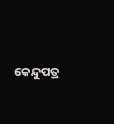କେନ୍ଦୁପତ୍ର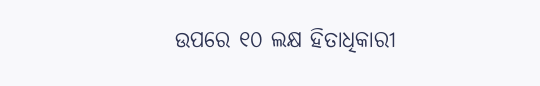ଉପରେ ୧୦ ଲକ୍ଷ ହିତାଧିକାରୀ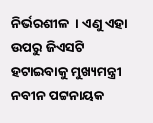ନିର୍ଭରଶୀଳ  । ଏଣୁ ଏହା ଉପରୁ ଜିଏସଟି ହଟାଇବାକୁ ମୁଖ୍ୟମନ୍ତ୍ରୀ ନବୀନ ପଟ୍ଟନାୟକ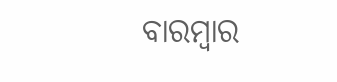ବାରମ୍ବାର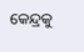କେନ୍ଦ୍ରକୁ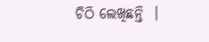ଚିଠି ଲେଖିଛନ୍ତି  ।